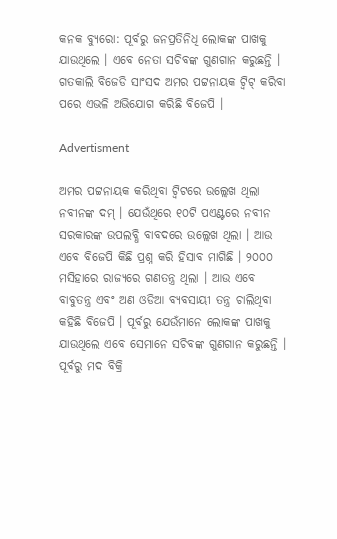କନକ ବ୍ୟୁରୋ: ପୂର୍ବରୁ ଜନପ୍ରତିନିଧି ଲୋକଙ୍କ ପାଖକୁ ଯାଉଥିଲେ । ଏବେ ନେତା ସଚିବଙ୍କ ଗୁଣଗାନ କରୁଛନ୍ତି । ଗତକାଲି ବିଜେଡି ସାଂସଦ ଅମର ପଟ୍ଟନାୟକ ଟ୍ୱିଟ୍ କରିବା ପରେ ଏଭଳି ଅଭିଯୋଗ କରିଛି ବିଜେପି ।

Advertisment

ଅମର ପଟ୍ଟନାୟକ କରିଥିବା ଟ୍ୱିଟରେ ଉଲ୍ଲେଖ ଥିଲା ନବୀନଙ୍କ ଦମ୍ । ଯେଉଁଥିରେ ୧୦ଟି ପଏଣ୍ଟରେ ନବୀନ ସରକାରଙ୍କ ଉପଲବ୍ଧି ବାବଦରେ ଉଲ୍ଲେଖ ଥିଲା । ଆଉ ଏବେ ବିଜେପି କିଛି ପ୍ରଶ୍ନ କରି ହିସାବ ମାଗିଛି । ୨୦୦୦ ମସିହାରେ ରାଜ୍ୟରେ ଗଣତନ୍ତ୍ର ଥିଲା । ଆଉ ଏବେ ବାବୁତନ୍ତ୍ର ଏବଂ ଅଣ ଓଡିଆ ବ୍ୟବସାୟୀ ତନ୍ତ୍ର ଚାଲିଥିବା କହିଛି ବିଜେପି । ପୂର୍ବରୁ ଯେଉଁମାନେ ଲୋକଙ୍କ ପାଖକୁ ଯାଉଥିଲେ ଏବେ ସେମାନେ ସଚିବଙ୍କ ଗୁଣଗାନ କରୁଛନ୍ତି । ପୂର୍ବରୁ ମଦ ବିକ୍ରି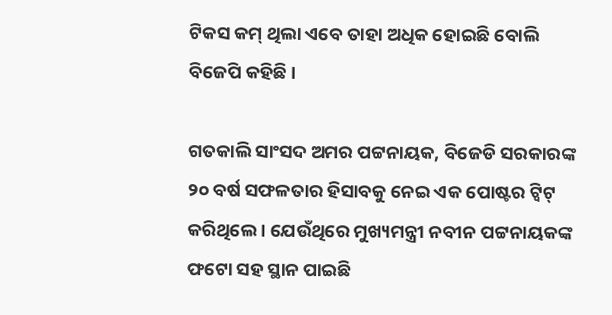ଟିକସ କମ୍ ଥିଲା ଏବେ ତାହା ଅଧିକ ହୋଇଛି ବୋଲି ବିଜେପି କହିଛି ।

ଗତକାଲି ସାଂସଦ ଅମର ପଟ୍ଟନାୟକ, ବିଜେଡି ସରକାରଙ୍କ ୨୦ ବର୍ଷ ସଫଳତାର ହିସାବକୁ ନେଇ ଏକ ପୋଷ୍ଟର ଟ୍ୱିଟ୍ କରିଥିଲେ । ଯେଉଁଥିରେ ମୁଖ୍ୟମନ୍ତ୍ରୀ ନବୀନ ପଟ୍ଟନାୟକଙ୍କ ଫଟୋ ସହ ସ୍ଥାନ ପାଇଛି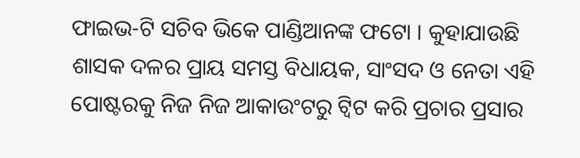ଫାଇଭ-ଟି ସଚିବ ଭିକେ ପାଣ୍ଡିଆନଙ୍କ ଫଟୋ । କୁହାଯାଉଛି ଶାସକ ଦଳର ପ୍ରାୟ ସମସ୍ତ ବିଧାୟକ, ସାଂସଦ ଓ ନେତା ଏହି ପୋଷ୍ଟରକୁ ନିଜ ନିଜ ଆକାଉଂଟରୁ ଟ୍ୱିଟ କରି ପ୍ରଚାର ପ୍ରସାର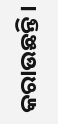କରାଉଛନ୍ତି ।